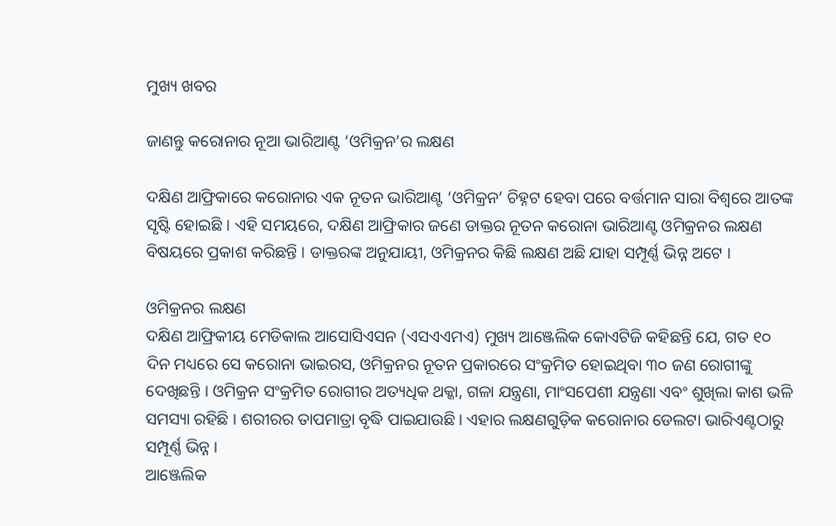ମୁଖ୍ୟ ଖବର

ଜାଣନ୍ତୁ କରୋନାର ନୂଆ ଭାରିଆଣ୍ଟ ‘ଓମିକ୍ରନ’ର ଲକ୍ଷଣ

ଦକ୍ଷିଣ ଆଫ୍ରିକାରେ କରୋନାର ଏକ ନୂତନ ଭାରିଆଣ୍ଟ ‘ଓମିକ୍ରନ’ ଚିହ୍ନଟ ହେବା ପରେ ବର୍ତ୍ତମାନ ସାରା ବିଶ୍ୱରେ ଆତଙ୍କ ସୃଷ୍ଟି ହୋଇଛି । ଏହି ସମୟରେ, ଦକ୍ଷିଣ ଆଫ୍ରିକାର ଜଣେ ଡାକ୍ତର ନୂତନ କରୋନା ଭାରିଆଣ୍ଟ ଓମିକ୍ରନର ଲକ୍ଷଣ ବିଷୟରେ ପ୍ରକାଶ କରିଛନ୍ତି । ଡାକ୍ତରଙ୍କ ଅନୁଯାୟୀ, ଓମିକ୍ରନର କିଛି ଲକ୍ଷଣ ଅଛି ଯାହା ସମ୍ପୂର୍ଣ୍ଣ ଭିନ୍ନ ଅଟେ ।

ଓମିକ୍ରନର ଲକ୍ଷଣ
ଦକ୍ଷିଣ ଆଫ୍ରିକୀୟ ମେଡିକାଲ ଆସୋସିଏସନ (ଏସଏଏମଏ) ମୁଖ୍ୟ ଆଞ୍ଜେଲିକ କୋଏଟିଜି କହିଛନ୍ତି ଯେ, ଗତ ୧୦ ଦିନ ମଧ୍ୟରେ ସେ କରୋନା ଭାଇରସ, ଓମିକ୍ରନର ନୂତନ ପ୍ରକାରରେ ସଂକ୍ରମିତ ହୋଇଥିବା ୩୦ ଜଣ ରୋଗୀଙ୍କୁ ଦେଖିଛନ୍ତି । ଓମିକ୍ରନ ସଂକ୍ରମିତ ରୋଗୀର ଅତ୍ୟଧିକ ଥକ୍କା, ଗଳା ଯନ୍ତ୍ରଣା, ମାଂସପେଶୀ ଯନ୍ତ୍ରଣା ଏବଂ ଶୁଖିଲା କାଶ ଭଳି ସମସ୍ୟା ରହିଛି । ଶରୀରର ତାପମାତ୍ରା ବୃଦ୍ଧି ପାଇଯାଉଛି । ଏହାର ଲକ୍ଷଣଗୁଡ଼ିକ କରୋନାର ଡେଲଟା ଭାରିଏଣ୍ଟଠାରୁ ସମ୍ପୂର୍ଣ୍ଣ ଭିନ୍ନ ।
ଆଞ୍ଜେଲିକ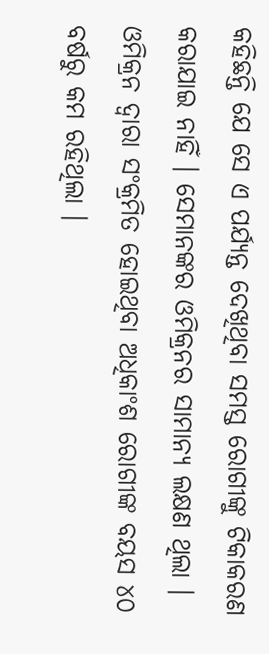କହିଛନ୍ତି ଯେ ସେ ଏ ପର୍ଯ୍ୟନ୍ତ ଦେଖିଥିବା ସମସ୍ତ ରୋଗୀଙ୍କୁ ଟିକାକରଣ କରାଯାଇ ନାହିଁ । ସେମାନଙ୍କର ଓମିକ୍ରନର ସାମାନ୍ୟ ଲକ୍ଷଣ ଥିଲା । ଓମିକ୍ରନ ଦ୍ୱାରା ସଂକ୍ରମିତ ହୋଇଥିବା ଅଧିକାଂଶ ରୋଗୀଙ୍କ ବୟସ ୪୦ ବର୍ଷରୁ କମ ରହିଥିଲା ।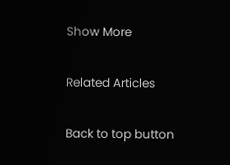Show More

Related Articles

Back to top button